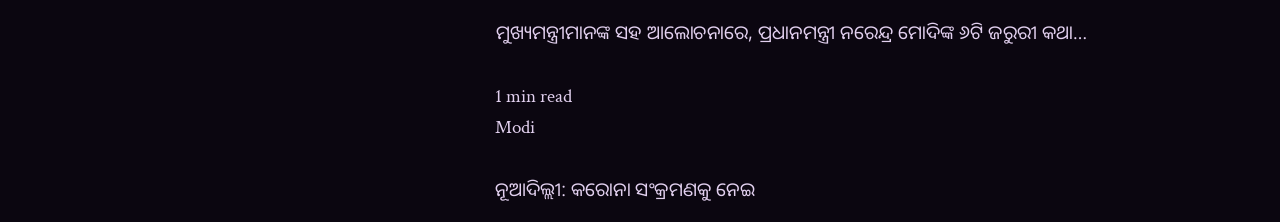ମୁଖ୍ୟମନ୍ତ୍ରୀମାନଙ୍କ ସହ ଆଲୋଚନାରେ, ପ୍ରଧାନମନ୍ତ୍ରୀ ନରେନ୍ଦ୍ର ମୋଦିଙ୍କ ୬ଟି ଜରୁରୀ କଥା…

1 min read
Modi

ନୂଆଦିଲ୍ଲୀ: କରୋନା ସଂକ୍ରମଣକୁ ନେଇ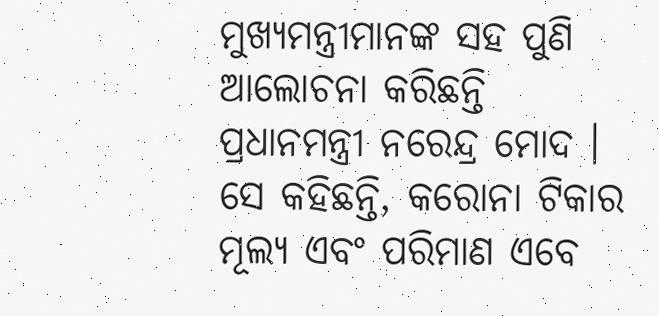ମୁଖ୍ୟମନ୍ତ୍ରୀମାନଙ୍କ ସହ ପୁଣି ଆଲୋଚନା କରିଛନ୍ତି ପ୍ରଧାନମନ୍ତ୍ରୀ ନରେନ୍ଦ୍ର ମୋଦ । ସେ କହିଛନ୍ତି, କରୋନା ଟିକାର ମୂଲ୍ୟ ଏବଂ ପରିମାଣ ଏବେ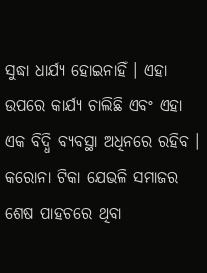ସୁଦ୍ଧା ଧାର୍ଯ୍ୟ ହୋଇନାହିଁ । ଏହା ଉପରେ କାର୍ଯ୍ୟ ଚାଲିଛି ଏବଂ ଏହା ଏକ ବିଦ୍ଧି ବ୍ୟବସ୍ଥା ଅଧିନରେ ରହିବ । କରୋନା ଟିକା ଯେଭଳି ସମାଜର ଶେଷ ପାହଚରେ ଥିବା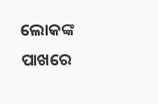ଲୋକଙ୍କ ପାଖରେ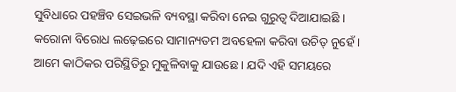ସୁବିଧାରେ ପହଞ୍ଚିବ ସେଇଭଳି ବ୍ୟବସ୍ଥା କରିବା ନେଇ ଗୁରୁତ୍ୱ ଦିଆଯାଇଛି । କରୋନା ବିରୋଧ ଲଢ଼େଇରେ ସାମାନ୍ୟତମ ଅବହେଳା କରିବା ଉଚିତ୍ ନୁହେଁ । ଆମେ କାଠିକର ପରିସ୍ଥିତିରୁ ମୁକୁଳିବାକୁ ଯାଉଛେ । ଯଦି ଏହି ସମୟରେ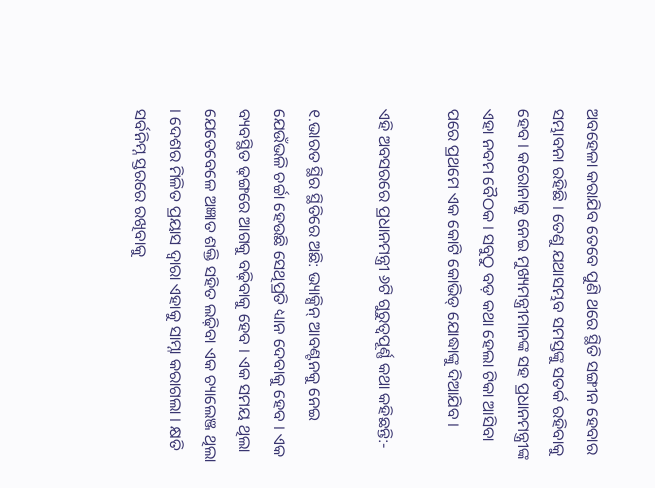ଅବହେଳା କରାଯିବ ତେବେ ପୁଣି ଥରେ ସ୍ଥିତି ସଙ୍ଗୀନ ହେବାର ସମ୍ଭାବନା ରହିଛି । ତେଣୁ ଯଥାସମ୍ଭବ ସମସ୍ତଙ୍କୁ ସତର୍କ ରହିବାକୁ ହେବ । କରୋନାକୁ ନେଇ ମୁଖ୍ୟମନ୍ତ୍ରୀମାନଙ୍କ ସହ ପ୍ରଧାନମନ୍ତ୍ରୀଙ୍କ ଏହା ନବମ ବୈଠକ । ସବୁଠୁ ବଡ଼ କଥା ହେଲା ଟିକା ଆସିବା ପରେ ପ୍ରଥମେ ଏକ କୋଟି କୋଭିଡ୍‌ ଯୋଦ୍ଧାଙ୍କୁ ଦିଆଯିବ ।

ଏହି ଅବସରରେ ପ୍ରଧାନମନ୍ତ୍ରୀ ୬ଟି ଗୁରୁତ୍ୱପୂର୍ଣ୍ଣ କଥା କହିଛନ୍ତି:-

୧.ଭାରତ ସ୍ଥିର ସ୍ଥିତିରେ ଅଛି: ଭ୍ୟାକ୍ସିନ୍‌ ଆବଣ୍ଟନକୁ ନେଇ ଯେଉଁଭଳି ଚର୍ଚ୍ଚା ହେଉଛି ସେଥିପ୍ରତି ଧ୍ୟାନ ଦେବାକୁ ହେବ । ଏକ ବ୍ୟବସ୍ଥିତ ଢ଼ଙ୍ଗରେ ଆଗକୁ ବଢ଼ିବାକୁ ହେବ । ଏକ ସମୟ ଥିଲା ଯେତେବେଳେ ଅଜ୍ଞାତ ଶକ୍ତି ସହିତ ଲଢ଼ିବା ଏକ ଚ୍ୟାଲେଞ୍ଜ ଥିଲା । ଦେଶର ମିଳିତ ପ୍ରୟାସ ଦ୍ୱାରା ଏହାକୁ ସାମ୍ନା କରାଗଲା । କ୍ଷତି ସର୍ବନିମ୍ନ ସ୍ତରରେ ରଖିବାକୁ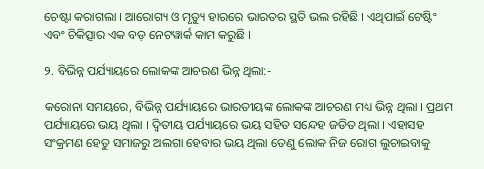ଚେଷ୍ଟା କରାଗଲା । ଆରୋଗ୍ୟ ଓ ମୃତ୍ୟୁ ହାରରେ ଭାରତର ସ୍ଥତି ଭଲ ରହିଛି । ଏଥିପାଇଁ ଟେଷ୍ଟିଂ ଏବଂ ଚିକିତ୍ସାର ଏକ ବଡ଼ ନେଟୱାର୍କ କାମ କରୁଛି ।

୨. ବିଭିନ୍ନ ପର୍ଯ୍ୟାୟରେ ଲୋକଙ୍କ ଆଚରଣ ଭିନ୍ନ ଥିଲା:-

କରୋନା ସମୟରେ, ବିଭିନ୍ନ ପର୍ଯ୍ୟାୟରେ ଭାରତୀୟଙ୍କ ଲୋକଙ୍କ ଆଚରଣ ମଧ୍ୟ ଭିନ୍ନ ଥିଲା । ପ୍ରଥମ ପର୍ଯ୍ୟାୟରେ ଭୟ ଥିଲା । ଦ୍ୱିତୀୟ ପର୍ଯ୍ୟାୟରେ ଭୟ ସହିତ ସନ୍ଦେହ ଜଡିତ ଥିଲା । ଏହାସହ ସଂକ୍ରମଣ ହେତୁ ସମାଜରୁ ଅଲଗା ହେବାର ଭୟ ଥିଲା ତେଣୁ ଲୋକ ନିଜ ରୋଗ ଲୁଚାଇବାକୁ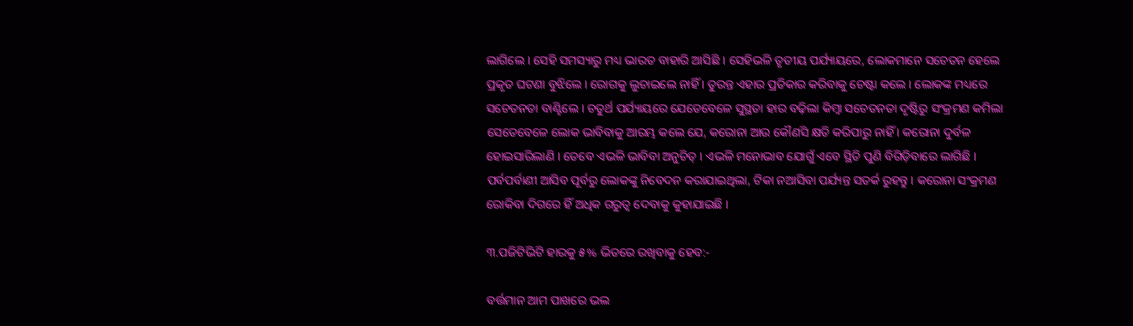ଲାଗିଲେ । ସେହି ସମସ୍ୟାରୁ ମଧ୍ୟ ଭାରତ ବାହାରି ଆସିଛି । ସେହିଭଳି ତୃତୀୟ ପର୍ଯ୍ୟାୟରେ, ଲୋକମାନେ ସଚେତନ ହେଲେ ପ୍ରକୃତ ଘଟଣା ବୁଝିଲେ । ରୋଗକୁ ଲୁଚାଇଲେ ନାହିଁ । ତୁରନ୍ତ ଏହାର ପ୍ରତିକାର କରିବାକୁ ଚେଷ୍ଟା କଲେ । ଲୋକଙ୍କ ମଧ୍ୟରେ ସଚେତନତା ବାଣ୍ଟିଲେ । ଚତୁର୍ଥ ପର୍ଯ୍ୟାୟରେ ଯେତେବେଳେ ସୁସ୍ଥତା ହାର ବଢ଼ିଲା କିମ୍ବା ସଚେତନତା ଦୃଷ୍ଟିରୁ ସଂକ୍ରମଣ କମିଲା ସେତେବେଳେ ଲୋକ ଭାବିବାକୁ ଆରମ୍ଭ କଲେ ଯେ, କରୋନା ଆଉ କୌଣସି କ୍ଷତି କରିପାରୁ ନାହିଁ । କରୋନା ଦୁର୍ବଳ ହୋଇସାରିଲାଣି । ତେବେ ଏଭଳି ଭାବିବା ଅନୁଚିତ୍‌ । ଏଭଳି ମନୋଭାବ ଯୋଗୁଁ ଏବେ ସ୍ଥିତି ପୁଣି ବିଗିଡ଼ିବାରେ ଲାଗିଛି । ପର୍ବପର୍ବାଣୀ ଆସିବ ପୂର୍ବରୁ ଲୋକଙ୍କୁ ନିବେଦନ କରାଯାଇଥିଲା, ଟିକା ନଆସିବା ପର୍ଯ୍ୟନ୍ତ ସତର୍କ ରୁହନ୍ତୁ । କରୋନା ସଂକ୍ରମଣ ରୋକିବା ଦିଗରେ ହିଁ ଅଧିକ ଗରୁତ୍ୱ ଦେବାକୁ କୁହାଯାଇଛି ।

୩.ପଜିଟିଭିଟି ହାରକୁ ୫% ଭିତରେ ରଖିବାକୁ ହେବ:-

ବର୍ତ୍ତମାନ ଆମ ପାଖରେ ଭଲ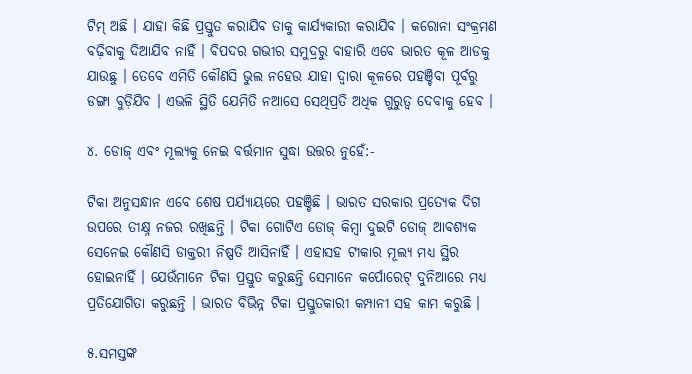ଟିମ୍‌ ଅଛି । ଯାହା କିଛି ପ୍ରସ୍ତୁତ କରାଯିବ ତାକୁ କାର୍ଯ୍ୟକାରୀ କରାଯିବ । କରୋନା ସଂକ୍ରମଣ ବଢ଼ିବାକୁ ଦିଆଯିବ ନାହିଁ । ବିପଦର ଗଭୀର ସମୁଦ୍ରରୁ ବାହାରି ଏବେ ଭାରତ କୂଳ ଆଡକୁ ଯାଉଛୁ । ତେବେ ଏମିତି କୌଣସି ଭୁଲ ନହେଉ ଯାହା ଦ୍ୱାରା କୂଳରେ ପହଞ୍ଚିବା ପୂର୍ବରୁ ଡଙ୍ଗା ବୁଡ଼ିଯିବ । ଏଭଳି ସ୍ଥିତି ଯେମିତି ନଆସେ ସେଥିପ୍ରତି ଅଧିକ ଗୁରୁତ୍ୱ ଦେବାକୁ ହେବ ।

୪. ଡୋଜ୍‌ ଏବଂ ମୂଲ୍ୟକୁ ନେଇ ବର୍ତ୍ତମାନ ସୁଦ୍ଧା ଉତ୍ତର ନୁହେଁ:-

ଟିକା ଅନୁସନ୍ଧାନ ଏବେ ଶେଷ ପର୍ଯ୍ୟାୟରେ ପହଞ୍ଚିଛି । ଭାରତ ସରକାର ପ୍ରତ୍ୟେକ ଦିଗ ଉପରେ ତୀକ୍ଷ୍ନ ନଜର ରଖିଛନ୍ତି । ଟିକା ଗୋଟିଏ ଡୋଜ୍‌ କିମ୍ବା ଦୁଇଟି ଡୋଜ୍‌ ଆବଶ୍ୟକ ସେନେଇ କୌଣସି ଡାକ୍ତରୀ ନିଷ୍ପତି ଆସିନାହିଁ । ଏହାସହ ଟୀକାର ମୂଲ୍ୟ ମଧ୍ୟ ସ୍ଥିର ହୋଇନାହିଁ । ଯେଉଁମାନେ ଟିକା ପ୍ରସ୍ତୁତ କରୁଛନ୍ତି ସେମାନେ କର୍ପୋରେଟ୍ ଦୁନିଆରେ ମଧ୍ୟ ପ୍ରତିଯୋଗିତା କରୁଛନ୍ତି । ଭାରତ ବିଭିନ୍ନ ଟିକା ପ୍ରସ୍ତୁତକାରୀ କମ୍ପାନୀ ସହ କାମ କରୁଛି ।

୫.ସମସ୍ତଙ୍କ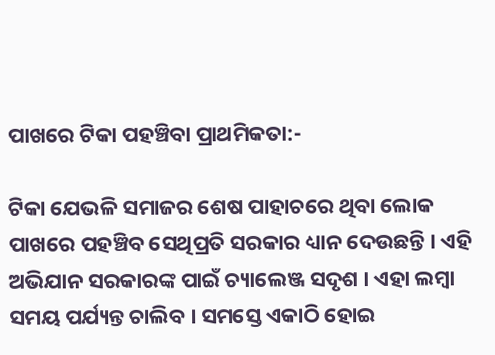ପାଖରେ ଟିକା ପହଞ୍ଚିବା ପ୍ରାଥମିକତା:-

ଟିକା ଯେଭଳି ସମାଜର ଶେଷ ପାହାଚରେ ଥିବା ଲୋକ ପାଖରେ ପହଞ୍ଚିବ ସେଥିପ୍ରତି ସରକାର ଧ୍ୟାନ ଦେଉଛନ୍ତି । ଏହି ଅଭିଯାନ ସରକାରଙ୍କ ପାଇଁ ଚ୍ୟାଲେଞ୍ଜ ସଦୃଶ । ଏହା ଲମ୍ବା ସମୟ ପର୍ଯ୍ୟନ୍ତ ଚାଲିବ । ସମସ୍ତେ ଏକାଠି ହୋଇ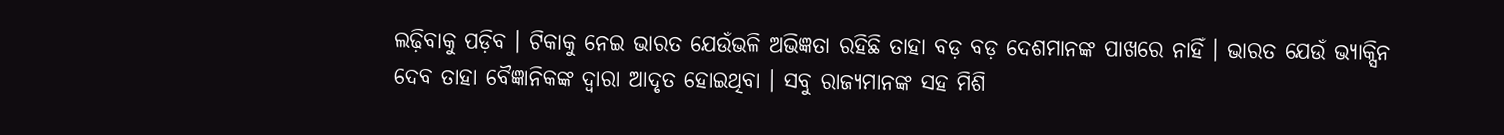ଲଢ଼ିବାକୁ ପଡ଼ିବ । ଟିକାକୁ ନେଇ ଭାରତ ଯେଉଁଭଳି ଅଭିଜ୍ଞତା ରହିଛି ତାହା ବଡ଼ ବଡ଼ ଦେଶମାନଙ୍କ ପାଖରେ ନାହିଁ । ଭାରତ ଯେଉଁ ଭ୍ୟାକ୍ସିନ ଦେବ ତାହା ବୈଜ୍ଞାନିକଙ୍କ ଦ୍ୱାରା ଆଦୃତ ହୋଇଥିବା । ସବୁ ରାଜ୍ୟମାନଙ୍କ ସହ ମିଶି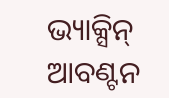ଭ୍ୟାକ୍ସିନ୍‌ ଆବଣ୍ଟନ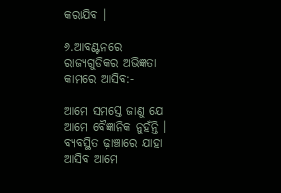କରାଯିବ ।

୬.ଆବଣ୍ଟନରେ ରାଜ୍ୟଗୁଡିକର ଅଭିଜ୍ଞତା କାମରେ ଆସିବ:-

ଆମେ ସମସ୍ତେ ଜାଣୁ ଯେ ଆମେ ବୈଜ୍ଞାନିକ ନୁହଁନ୍ତି । ବ୍ୟବସ୍ଥିତ ଢ଼ାଞ୍ଚାରେ ଯାହା ଆସିବ ଆମେ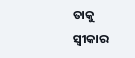ତାକୁ ସ୍ୱୀକାର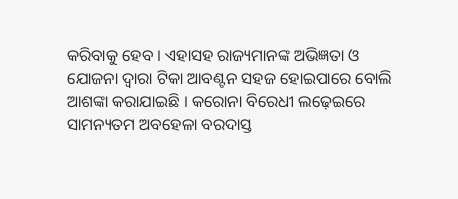କରିବାକୁ ହେବ । ଏହାସହ ରାଜ୍ୟମାନଙ୍କ ଅଭିଜ୍ଞତା ଓ ଯୋଜନା ଦ୍ୱାରା ଟିକା ଆବଣ୍ଟନ ସହଜ ହୋଇପାରେ ବୋଲି ଆଶଙ୍କା କରାଯାଇଛି । କରୋନା ବିରେଧୀ ଲଢ଼େଇରେ ସାମନ୍ୟତମ ଅବହେଳା ବରଦାସ୍ତ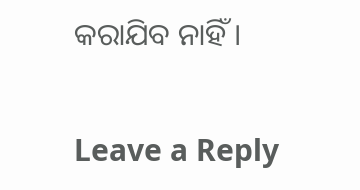କରାଯିବ ନାହିଁ ।

Leave a Reply